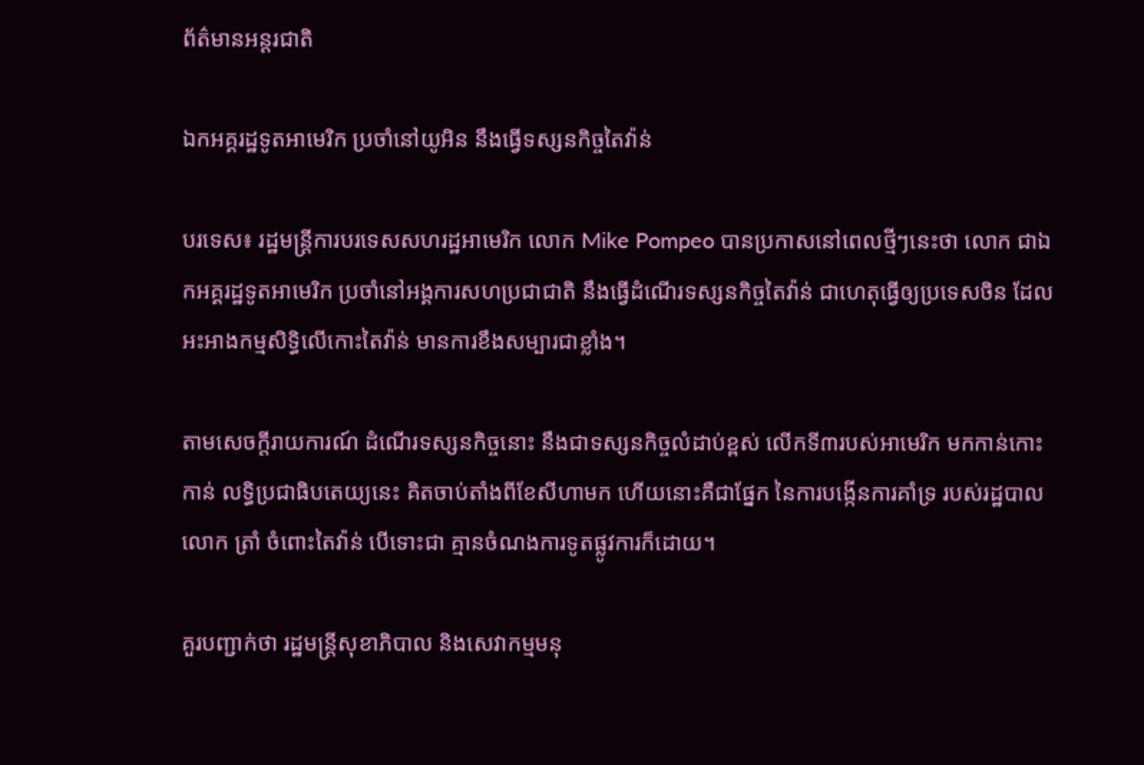ព័ត៌មានអន្តរជាតិ

ឯកអគ្គរដ្ឋទូតអាមេរិក ប្រចាំនៅយូអិន នឹងធ្វើទស្សនកិច្ចតៃវ៉ាន់

បរទេស៖ រដ្ឋមន្ត្រីការបរទេសសហរដ្ឋអាមេរិក លោក Mike Pompeo បានប្រកាសនៅពេលថ្មីៗនេះថា លោក ជាឯកអគ្គរដ្ឋទូតអាមេរិក ប្រចាំនៅអង្គការសហប្រជាជាតិ នឹងធ្វើដំណើរទស្សនកិច្ចតៃវ៉ាន់ ជាហេតុធ្វើឲ្យប្រទេសចិន ដែលអះអាងកម្មសិទ្ធិលើកោះតៃវ៉ាន់ មានការខឹងសម្បារជាខ្លាំង។

តាមសេចក្តីរាយការណ៍ ដំណើរទស្សនកិច្ចនោះ នឹងជាទស្សនកិច្ចលំដាប់ខ្ពស់ លើកទី៣របស់អាមេរិក មកកាន់កោះកាន់ លទ្ធិប្រជាធិបតេយ្យនេះ គិតចាប់តាំងពីខែសីហាមក ហើយនោះគឺជាផ្នែក នៃការបង្កើនការគាំទ្រ របស់រដ្ឋបាលលោក ត្រាំ ចំពោះតៃវ៉ាន់ បើទោះជា គ្មានចំណងការទូតផ្លូវការក៏ដោយ។

គួរបញ្ជាក់ថា រដ្ឋមន្ត្រីសុខាភិបាល និងសេវាកម្មមនុ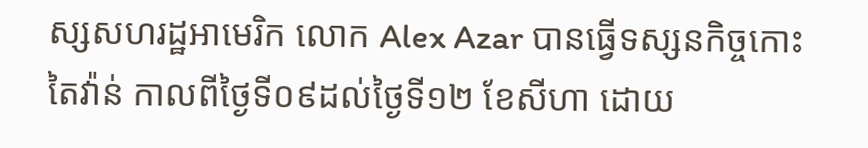ស្សសហរដ្ឋអាមេរិក លោក Alex Azar បានធ្វើទស្សនកិច្ចកោះតៃវ៉ាន់ កាលពីថ្ងៃទី០៩ដល់ថ្ងៃទី១២ ខែសីហា ដោយ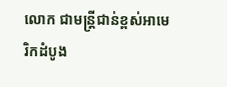លោក ជាមន្ត្រីជាន់ខ្ពស់អាមេរិកដំបូង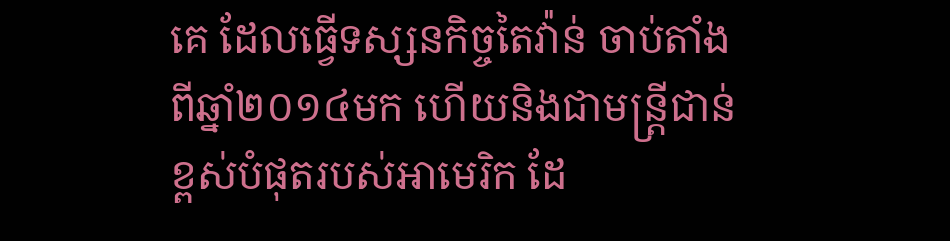គេ ដែលធ្វើទស្សនកិច្ចតៃវ៉ាន់ ចាប់តាំងពីឆ្នាំ២០១៤មក ហើយនិងជាមន្ត្រីជាន់ខ្ពស់បំផុតរបស់អាមេរិក ដែ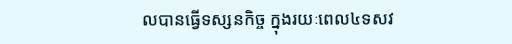លបានធ្វើទស្សនកិច្ច ក្នុងរយៈពេល៤ទសវ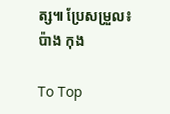ត្ស៕ ប្រែសម្រួល៖ប៉ាង កុង

To Top